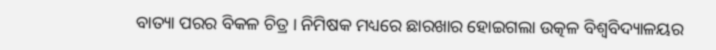ବାତ୍ୟା ପରର ବିକଳ ଚିତ୍ର । ନିମିଷକ ମଧ୍ୟରେ ଛାରଖାର ହୋଇଗଲା ଉତ୍କଳ ବିଶ୍ୱବିଦ୍ୟାଳୟର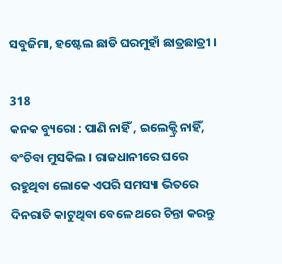ସବୁଜିମା, ହଷ୍ଟେଲ ଛାଡି ଘରମୁହାଁ ଛାତ୍ରଛାତ୍ରୀ ।

318
କନକ ବ୍ୟୁରୋ : ପାଣି ନାହିଁ , ଇଲେକ୍ଟ୍ରି ନାହିଁ, ବଂଚିବା ମୁସକିଲ । ରାଜଧାନୀରେ ଘରେ ରହୁଥିବା ଲୋକେ ଏପରି ସମସ୍ୟା ଭିତରେ ଦିନରାତି କାଟୁଥିବା ବେଳେ ଥରେ ଚିନ୍ତା କରନ୍ତୁ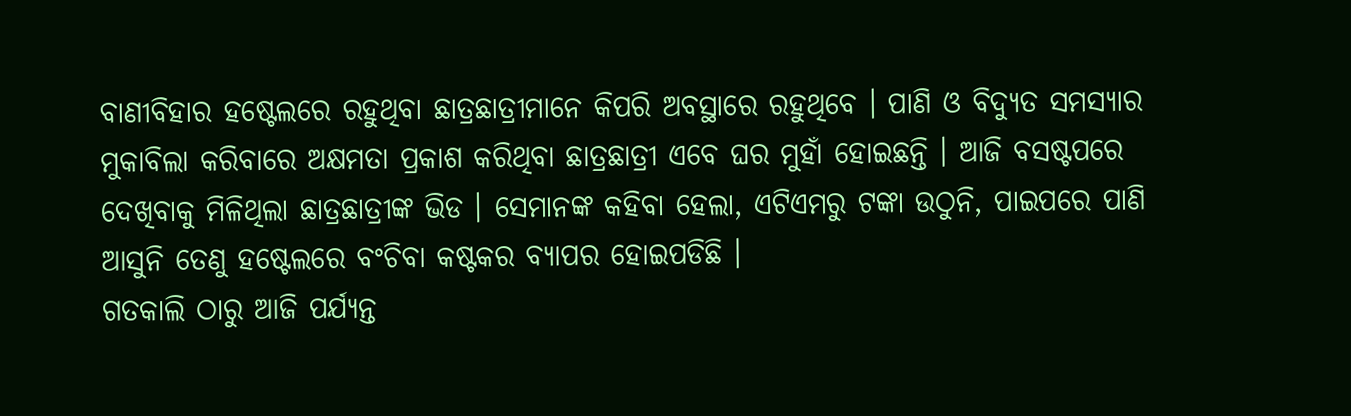ବାଣୀବିହାର ହଷ୍ଟେଲରେ ରହୁଥିବା ଛାତ୍ରଛାତ୍ରୀମାନେ କିପରି ଅବସ୍ଥାରେ ରହୁଥିବେ । ପାଣି ଓ ବିଦ୍ୟୁତ ସମସ୍ୟାର ମୁକାବିଲା କରିବାରେ ଅକ୍ଷମତା ପ୍ରକାଶ କରିଥିବା ଛାତ୍ରଛାତ୍ରୀ ଏବେ ଘର ମୁହାଁ ହୋଇଛନ୍ତି । ଆଜି ବସଷ୍ଟପରେ ଦେଖିବାକୁ ମିଳିଥିଲା ଛାତ୍ରଛାତ୍ରୀଙ୍କ ଭିଡ । ସେମାନଙ୍କ କହିବା ହେଲା, ଏଟିଏମରୁ ଟଙ୍କା ଉଠୁନି, ପାଇପରେ ପାଣି ଆସୁନି ତେଣୁ ହଷ୍ଟେଲରେ ବଂଚିବା କଷ୍ଟକର ବ୍ୟାପର ହୋଇପଡିଛି ।
ଗତକାଲି ଠାରୁ ଆଜି ପର୍ଯ୍ୟନ୍ତ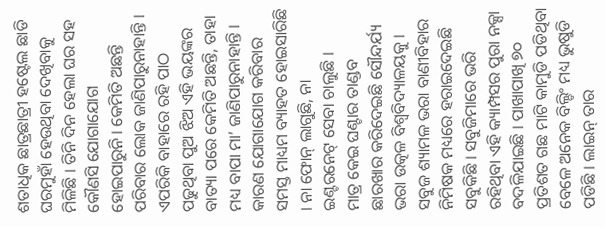ଶତାଧିକ ଛାତ୍ରଛାତ୍ରୀ ହଷ୍ଟେଲ ଛାଡି ଘରମୁହାଁ ହେଉଥିବା ଦେଖିବାକୁ ମିଳିଛି । ତିନି ଦିନ ହେଲା ଘର ସହ କୌଣସି ଯୋଗାଯୋଗ ହୋଇପାରୁନି । କେମିତି ଅଛନ୍ତି ପରିବାର ଲୋକ ଜାଣିପାରୁନାହାନ୍ତି । ଏପରିକି ବାହାରେ ରହି ପାଠ ପଢୁଥିବା ପୁଅ ଝିଅ ଏହି ଭୟଙ୍କର ବାତ୍ୟା ପରେ କେମିତି ଅଛନ୍ତି, ତାହା ମଧ୍ୟ ବାପା ମା’ ଜାଣିପାରୁନାହାନ୍ତି । କାରଣ ଯୋଗାଯୋଗ କରିବାର ସମସ୍ତ ମାଧ୍ୟମ ବ୍ୟାହତ ହୋଇସାରିଛି । ନା ଫୋନ୍ ଲାଗୁଛି, ନା ଇଣ୍ଟରନେଟ୍ ସେବା ଚାଲୁଛି ।
ମାତ୍ର କେଇ ଘଣ୍ଟାର ତାଣ୍ଡବ ଛାରଖାର କରିଦେଇଛି ସୌନ୍ଦର୍ଯ୍ୟ ଭରା ଉତ୍କଳ ବିଶ୍ୱବିଦ୍ୟାଳୟକୁ । ସବୁଜ ଶ୍ୟାମଳ ଭରା ବାଣୀବିହାର ନିମିଷକ ମଧ୍ୟରେ ହରାଇଦେଇଛି ସବୁକିଛି । ସବୁଜିମାରେ ଭରି ରହିଥିବା ଏହି କ୍ୟାମ୍ପସର ପୁରା ନକ୍ସା ବଦଳିଯାଇଛି । ପାଖାପାଖି ୭୦ ପ୍ରତିଶତ ଗଛ ମାଟି କାମୁଡି ପଡିଥିବା ବେଳେ ଅନେକ ବିଲ୍ଡିଂ ମଧ୍ୟ ଭୁଷୁଡି ପଡିଛି । ଲାଇନ୍ ତାର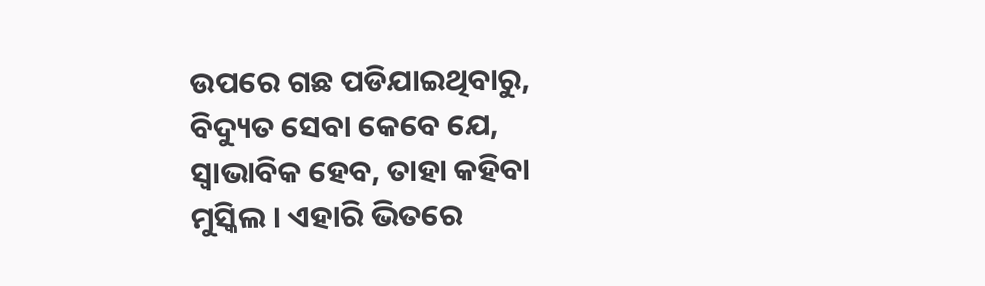ଉପରେ ଗଛ ପଡିଯାଇଥିବାରୁ, ବିଦ୍ୟୁତ ସେବା କେବେ ଯେ, ସ୍ୱାଭାବିକ ହେବ, ତାହା କହିବା ମୁସ୍କିଲ । ଏହାରି ଭିତରେ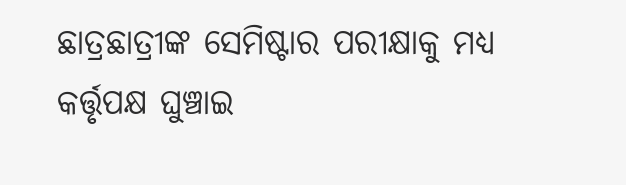ଛାତ୍ରଛାତ୍ରୀଙ୍କ ସେମିଷ୍ଟାର ପରୀକ୍ଷାକୁ ମଧ୍ୟ କର୍ତ୍ତୃପକ୍ଷ ଘୁଞ୍ଚାଇ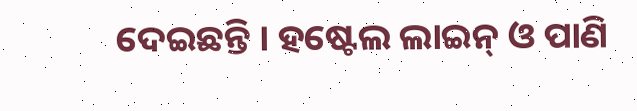ଦେଇଛନ୍ତି । ହଷ୍ଟେଲ ଲାଇନ୍ ଓ ପାଣି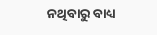ନଥିବାରୁ ବାଧ୍ୟ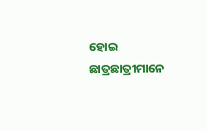ହୋଇ ଛାତ୍ରଛାତ୍ରୀମାନେ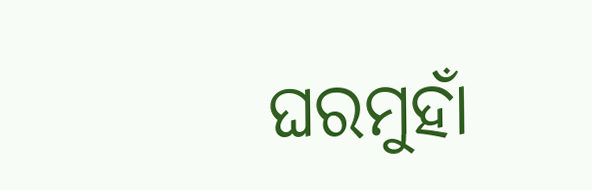ଘରମୁହାଁ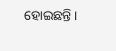ହୋଇଛନ୍ତି ।